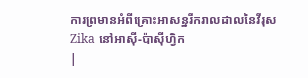ការព្រមានអំពីគ្រោះអាសន្នរីករាលដាលនៃវីរុស Zika នៅអាស៊ី-ប៉ាស៊ីហ្វិក
|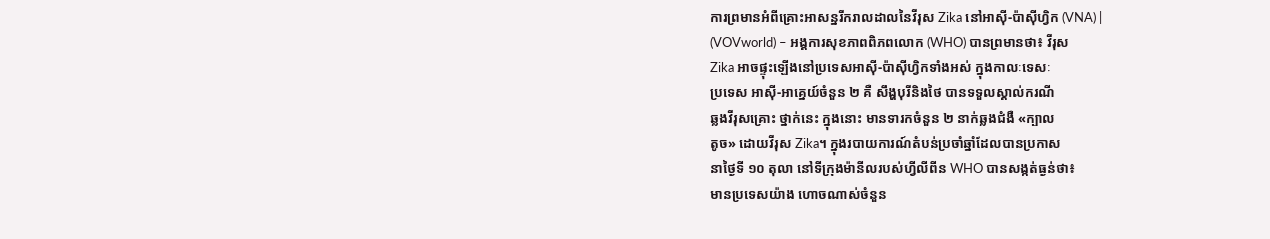ការព្រមានអំពីគ្រោះអាសន្នរីករាលដាលនៃវីរុស Zika នៅអាស៊ី-ប៉ាស៊ីហ្វិក (VNA) |
(VOVworld) – អង្គការសុខភាពពិភពលោក (WHO) បានព្រមានថា៖ វីរុស
Zika អាចផ្ទុះឡើងនៅប្រទេសអាស៊ី-ប៉ាស៊ីហ្វិកទាំងអស់ ក្នុងកាលៈទេសៈ
ប្រទេស អាស៊ី-អាគ្នេយ៍ចំនួន ២ គឺ សឹង្ហបុរីនិងថៃ បានទទួលស្គាល់ករណី
ឆ្លងវីរុសគ្រោះ ថ្នាក់នេះ ក្នុងនោះ មានទារកចំនួន ២ នាក់ឆ្លងជំងឺ «ក្បាល
តូច» ដោយវីរុស Zika។ ក្នុងរបាយការណ៍តំបន់ប្រចាំឆ្នាំដែលបានប្រកាស
នាថ្ងៃទី ១០ តុលា នៅទីក្រុងម៉ានីលរបស់ហ្វីលីពីន WHO បានសង្កត់ធ្ងន់ថា៖
មានប្រទេសយ៉ាង ហោចណាស់ចំនួន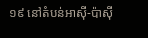១៩ នៅតំបន់អាស៊ី-ប៉ាស៊ី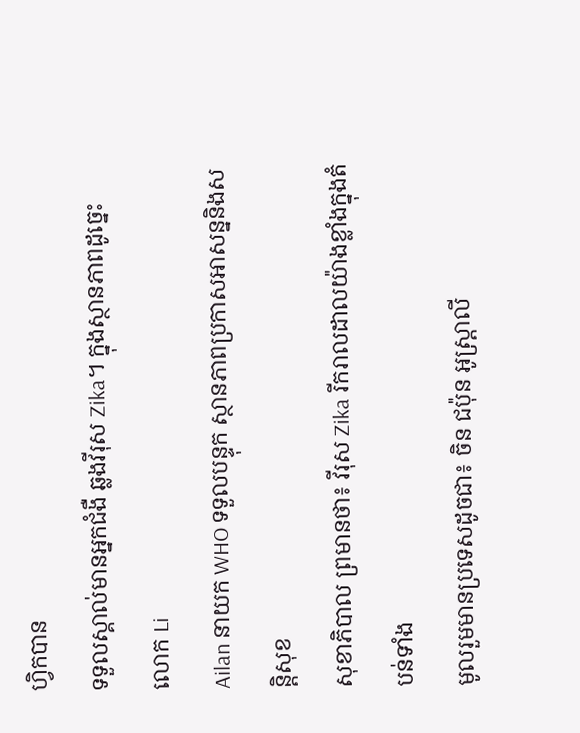ហ្វិកបាន
ទទួលស្គាល់មានអ្នកជំងឺ ឆ្លងវីរុស Zika។ ក្នុងស្ថានភាពដូច្នេះ លោក Li
Ailan នាយក WHO ទទួលបន្ទុក ស្ថានភាពប្រកាសអាសន្ននិងសន្តិសុខ
សុខាភិបាល ព្រមានថា៖ វីរុស Zika រីករាលដាលយ៉ាងខ្លាំងក្នុងតំបន់ទាំង
មូលរួមមានប្រទេសដូចជា៖ ចិន ជប៉ុន អូស្រ្តាលី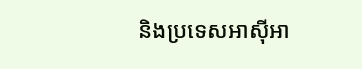និងប្រទេសអាស៊ីអា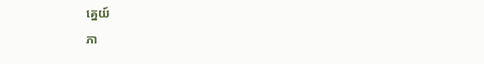គ្នេយ៍
ភា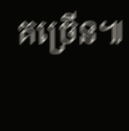គច្រើន៕